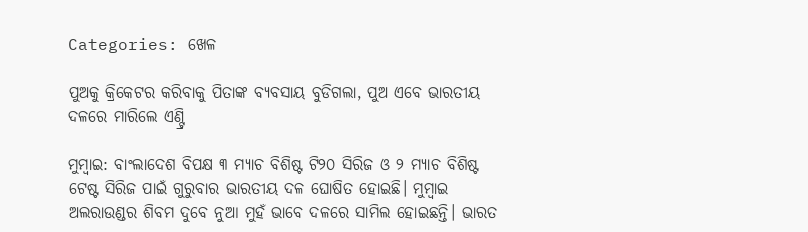Categories: ଖେଳ

ପୁଅକୁ କ୍ରିକେଟର କରିବାକୁ ପିତାଙ୍କ ବ୍ୟବସାୟ ବୁଡିଗଲା, ପୁଅ ଏବେ ଭାରତୀୟ ଦଳରେ ମାରିଲେ ଏଣ୍ଟ୍ରି

ମୁମ୍ବାଇ: ବାଂଲାଦେଶ ବିପକ୍ଷ ୩ ମ୍ୟାଚ ବିଶିଷ୍ଟ ଟି୨୦ ସିରିଜ ଓ ୨ ମ୍ୟାଚ ବିଶିଷ୍ଟ ଟେଷ୍ଟ ସିରିଜ ପାଇଁ ଗୁରୁବାର ଭାରତୀୟ ଦଳ ଘୋଷିତ ହୋଇଛି। ମୁମ୍ବାଇ ଅଲରାଉଣ୍ଡର ଶିବମ ଦୁବେ ନୁଆ ମୁହଁ ଭାବେ ଦଳରେ ସାମିଲ ହୋଇଛନ୍ତି। ଭାରତ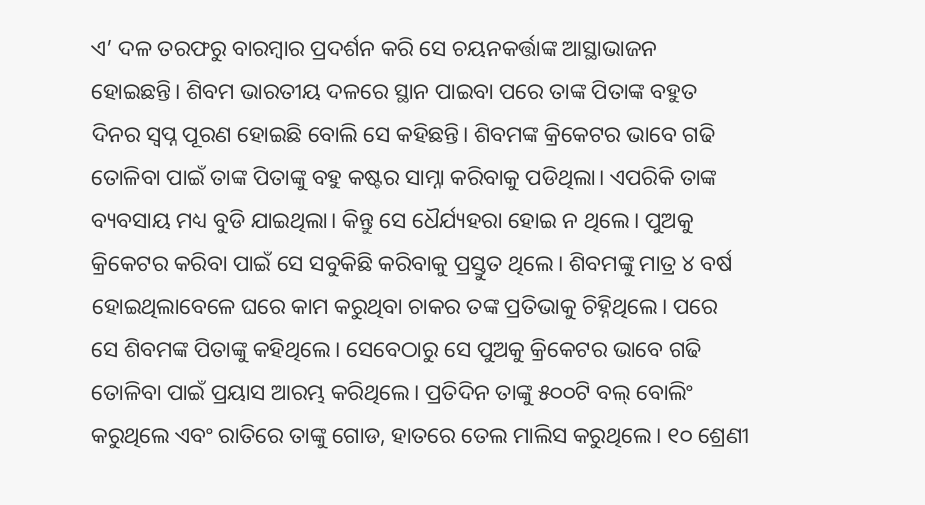ଏ’ ଦଳ ତରଫରୁ ବାରମ୍ବାର ପ୍ରଦର୍ଶନ କରି ସେ ଚୟନକର୍ତ୍ତାଙ୍କ ଆସ୍ଥାଭାଜନ ହୋଇଛନ୍ତି। ଶିବମ ଭାରତୀୟ ଦଳରେ ସ୍ଥାନ ପାଇବା ପରେ ତାଙ୍କ ପିତାଙ୍କ ବହୁତ ଦିନର ସ୍ବପ୍ନ ପୂରଣ ହୋଇଛି ବୋଲି ସେ କହିଛନ୍ତି। ଶିବମଙ୍କ କ୍ରିକେଟର ଭାବେ ଗଢି ତୋଳିବା ପାଇଁ ତାଙ୍କ ପିତାଙ୍କୁ ବହୁ କଷ୍ଟର ସାମ୍ନା କରିବାକୁ ପଡିଥିଲା। ଏପରିକି ତାଙ୍କ ବ୍ୟବସାୟ ମଧ୍ୟ ବୁଡି ଯାଇଥିଲା। କିନ୍ତୁ ସେ ଧୈର୍ଯ୍ୟହରା ହୋଇ ନ ଥିଲେ। ପୁଅକୁ କ୍ରିକେଟର କରିବା ପାଇଁ ସେ ସବୁକିଛି କରିବାକୁ ପ୍ରସ୍ତୁତ ଥିଲେ। ଶିବମଙ୍କୁ ମାତ୍ର ୪ ବର୍ଷ ହୋଇଥିଲାବେଳେ ଘରେ କାମ କରୁଥିବା ଚାକର ତଙ୍କ ପ୍ରତିଭାକୁ ଚିହ୍ନିଥିଲେ। ପରେ ସେ ଶିବମଙ୍କ ପିତାଙ୍କୁ କହିଥିଲେ। ସେବେଠାରୁ ସେ ପୁଅକୁ କ୍ରିକେଟର ଭାବେ ଗଢି ତୋଳିବା ପାଇଁ ପ୍ରୟାସ ଆରମ୍ଭ କରିଥିଲେ। ପ୍ରତିଦିନ ତାଙ୍କୁ ୫୦୦ଟି ବଲ୍‌ ବୋଲିଂ କରୁଥିଲେ ଏବଂ ରାତିରେ ତାଙ୍କୁ ଗୋଡ, ହାତରେ ତେଲ ମାଲିସ କରୁଥିଲେ। ୧୦ ଶ୍ରେଣୀ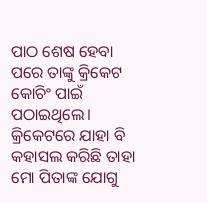ପାଠ ଶେଷ ହେବା ପରେ ତାଙ୍କୁ କ୍ରିକେଟ କୋଚିଂ ପାଇଁ ପଠାଇଥିଲେ। କ୍ରିକେଟରେ ଯାହା ବି କହାସଲ କରିଛି ତାହା ମୋ ପିତାଙ୍କ ଯୋଗୁ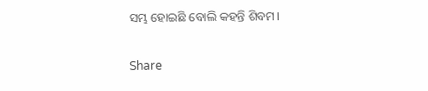ସମ୍ଭ ହୋଇଛି ବୋଲି କହନ୍ତି ଶିବମ।

Share